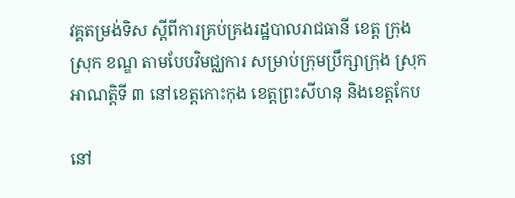វគ្គតម្រង់ទិស ស្ដីពីការគ្រប់គ្រងរដ្ឋបាលរាជធានី ខេត្ត ក្រុង ស្រុក ខណ្ឌ តាមបែបវិមជ្ឈការ សម្រាប់ក្រុមប្រឹក្សាក្រុង ស្រុក អាណត្តិទី ៣ នៅខេត្តកោះកុង ខេត្តព្រះសីហនុ និងខេត្តកែប

នៅ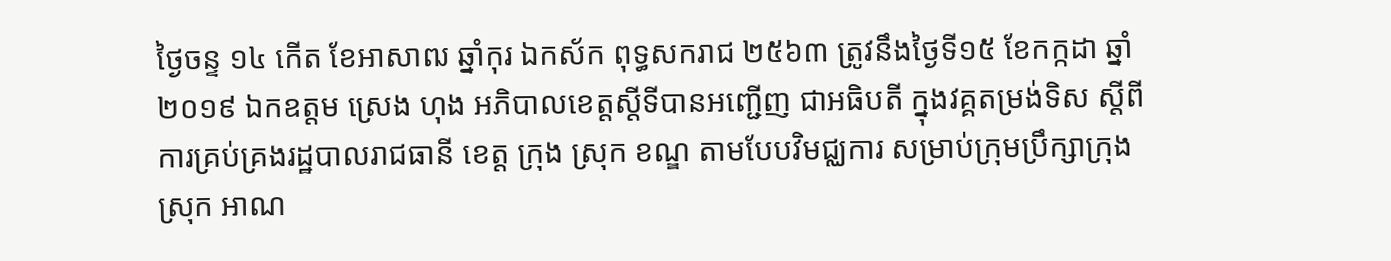ថ្ងៃចន្ទ ១៤ កើត ខែអាសាឍ ឆ្នាំកុរ ឯកស័ក ពុទ្ធសករាជ ២៥៦៣ ត្រូវនឹងថ្ងៃទី១៥ ខែកក្កដា ឆ្នាំ២០១៩ ឯកឧត្តម ស្រេង ហុង អភិបាលខេត្តស្ដីទីបានអញ្ជើញ ជាអធិបតី ក្នុងវគ្គតម្រង់ទិស ស្ដីពីការគ្រប់គ្រងរដ្ឋបាលរាជធានី ខេត្ត ក្រុង ស្រុក ខណ្ឌ តាមបែបវិមជ្ឈការ សម្រាប់ក្រុមប្រឹក្សាក្រុង ស្រុក អាណ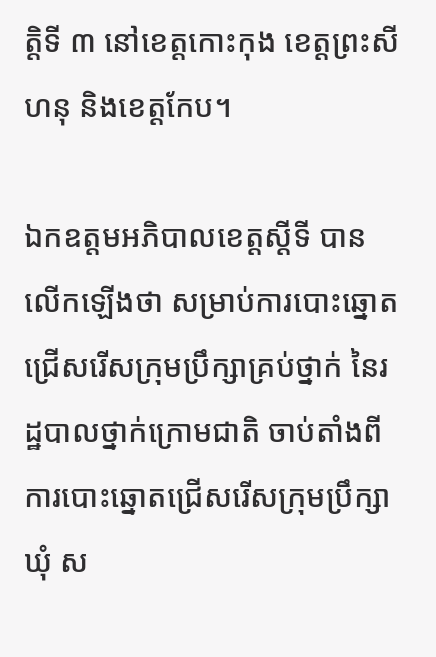ត្តិទី ៣ នៅខេត្តកោះកុង ខេត្តព្រះសីហនុ និងខេត្តកែប។

ឯកឧត្តមអភិបាលខេត្តស្តីទី បានលើកឡើងថា សម្រាប់ការបោះឆ្នោតជ្រើសរើសក្រុមប្រឹក្សាគ្រប់ថ្នាក់ នៃរដ្ឋបាលថ្នាក់ក្រោមជាតិ ចាប់តាំងពីការបោះឆ្នោតជ្រើសរើសក្រុមប្រឹក្សាឃុំ ស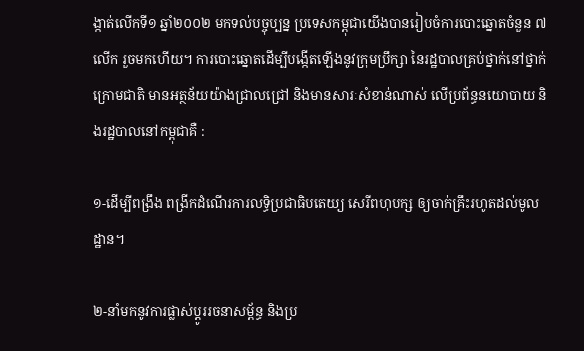ង្កាត់លើកទី១ ឆ្នាំ២០០២ មកទល់បច្ចុប្បន្ន ប្រទេសកម្ពុជាយើងបានរៀបចំការបោះឆ្នោតចំនួន ៧ លើក រួចមកហើយ។ ការបោះឆ្នោតដើម្បីបង្កើតឡើងនូវក្រុមប្រឹក្សា នៃរដ្ឋបាលគ្រប់ថ្នាក់នៅថ្នាក់ក្រោមជាតិ មានអត្ថន័យយ៉ាងជ្រាលជ្រៅ និងមានសារៈសំខាន់ណាស់ លើប្រព័ន្ធនយោបាយ និងរដ្ឋបាលនៅកម្ពុជាគឺ :

១-ដើម្បីពង្រឹង ពង្រីកដំណើរការលទ្ធិប្រជាធិបតេយ្យ សេរីពហុបក្ស ឲ្យចាក់គ្រឹះរហូតដល់មូលដ្ឋាន។

២-នាំមកនូវការផ្លាស់ប្ដូររចនាសម្ព័ន្ធ និងប្រ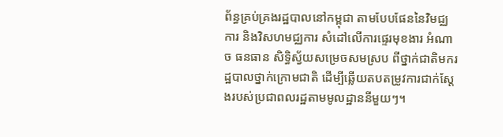ព័ន្ធគ្រប់គ្រងរដ្ឋបាលនៅកម្ពុជា តាមបែបផែននៃវិមជ្ឈការ និងវិសហមជ្ឈការ សំដៅលើការផ្ទេរមុខងារ អំណាច ធនធាន សិទ្ធិស្វ័យសម្រេចសមស្រប ពីថ្នាក់ជាតិមករដ្ឋបាលថ្នាក់ក្រោមជាតិ ដើម្បីឆ្លើយតបតម្រូវការជាក់ស្ដែងរបស់ប្រជាពលរដ្ឋតាមមូលដ្ឋាននីមួយៗ។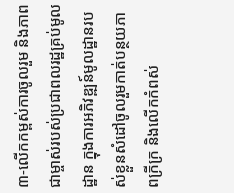៣-លើកកម្ពស់ការចូលរួម និងភាពជាម្ចាស់របស់ប្រជាពលរដ្ឋគ្រប់មូលដ្ឋាន ក្នុងការអភិវឌ្ឍន៍មូលដ្ឋានរបស់ខ្លួនសំដៅចូលរួមកាត់បន្ថយភាពក្រីក្រ និងលើកកំពស់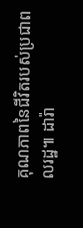គុណភាពនៃជីវិតរបស់ប្រជាពលរដ្ឋ៕ ដារ៉ា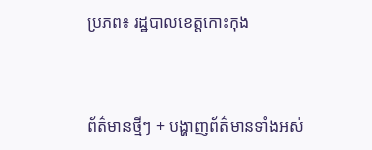ប្រភព៖ រដ្ឋបាលខេត្តកោះកុង



ព័ត៌មានថ្មីៗ + បង្ហាញព័ត៌មានទាំងអស់